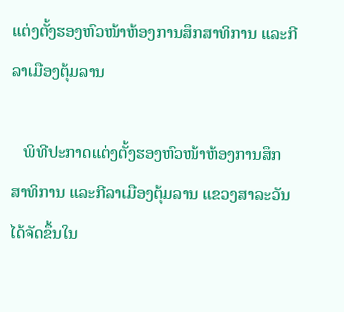ແຕ່ງຕັ້ງຮອງຫົວໜ້າຫ້ອງການສຶກສາທິການ ແລະກີລາເມືອງຕຸ້ມລານ

   ພິທີປະກາດແຕ່ງຕັ້ງຮອງຫົວໜ້າຫ້ອງການສຶກສາທິການ ແລະກີລາເມືອງຕຸ້ມລານ ແຂວງສາລະວັນ ໄດ້ຈັດຂຶ້ນໃນ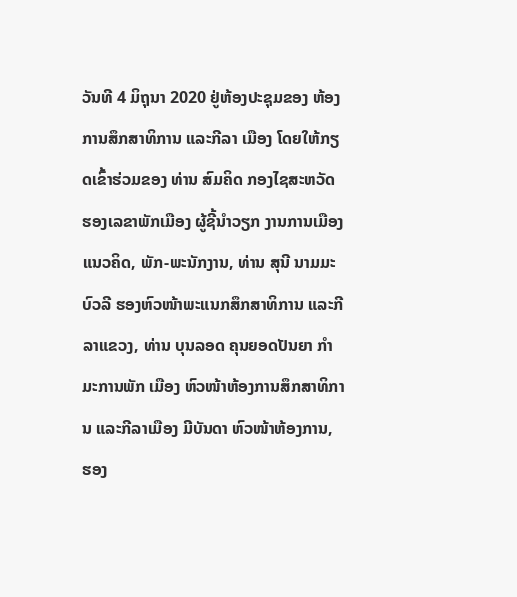ວັນທີ 4 ມິຖຸນາ 2020 ຢູ່ຫ້ອງປະຊຸມຂອງ ຫ້ອງການສຶກສາທິການ ແລະກີລາ ເມືອງ ໂດຍໃຫ້ກຽດເຂົ້າຮ່ວມຂອງ ທ່ານ ສົມຄິດ ກອງໄຊສະຫວັດ ຮອງເລຂາພັກເມືອງ ຜູ້ຊີ້ນຳວຽກ ງານການເມືອງແນວຄິດ, ພັກ-ພະນັກງານ, ທ່ານ ສຸນີ ນາມມະບົວລີ ຮອງຫົວໜ້າພະແນກສຶກສາທິການ ແລະກີລາແຂວງ, ທ່ານ ບຸນລອດ ຄຸນຍອດປັນຍາ ກຳມະການພັກ ເມືອງ ຫົວໜ້າຫ້ອງການສຶກສາທິການ ແລະກີລາເມືອງ ມີບັນດາ ຫົວໜ້າຫ້ອງການ, ຮອງ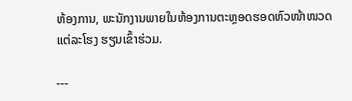ຫ້ອງການ, ພະນັກງານພາຍໃນຫ້ອງການຕະຫຼອດຮອດຫົວໜ້າໜວດແຕ່ລະໂຮງ ຮຽນເຂົ້າຮ່ວມ.

---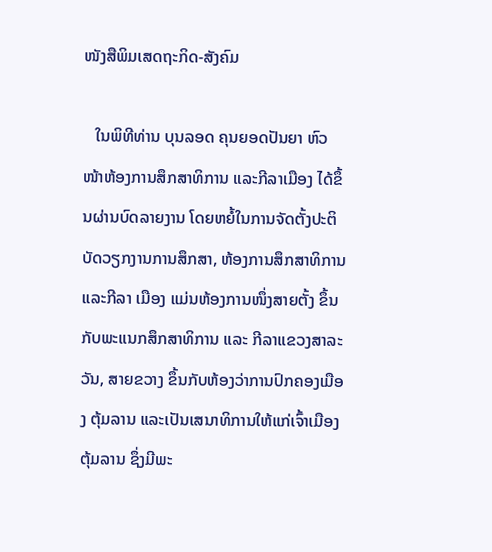ໜັງສືພິມເສດຖະກິດ-ສັງຄົມ

   ໃນພິທີທ່ານ ບຸນລອດ ຄຸນຍອດປັນຍາ ຫົວໜ້າຫ້ອງການສຶກສາທິການ ແລະກີລາເມືອງ ໄດ້ຂຶ້ນຜ່ານບົດລາຍງານ ໂດຍຫຍໍ້ໃນການຈັດຕັ້ງປະຕິບັດວຽກງານການສຶກສາ, ຫ້ອງການສຶກສາທິການ ແລະກີລາ ເມືອງ ແມ່ນຫ້ອງການໜຶ່ງສາຍຕັ້ງ ຂຶ້ນກັບພະແນກສຶກສາທິການ ແລະ ກີລາແຂວງສາລະວັນ, ສາຍຂວາງ ຂຶ້ນກັບຫ້ອງວ່າການປົກຄອງເມືອງ ຕຸ້ມລານ ແລະເປັນເສນາທິການໃຫ້ແກ່ເຈົ້າເມືອງຕຸ້ມລານ ຊຶ່ງມີພະ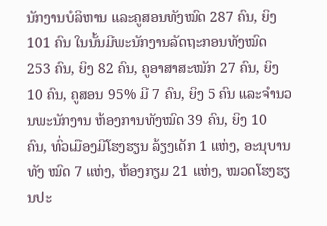ນັກງານບໍລິຫານ ແລະຄູສອນທັງໝົດ 287 ຄົນ, ຍິງ 101 ຄົນ ໃນນັ້ນມີພະນັກງານລັດຖະກອນທັງໝົດ 253 ຄົນ, ຍິງ 82 ຄົນ, ຄູອາສາສະໝັກ 27 ຄົນ, ຍິງ 10 ຄົນ, ຄູສອນ 95% ມີ 7 ຄົນ, ຍິງ 5 ຄົນ ແລະຈໍານວນພະນັກງານ ຫ້ອງການທັງໝົດ 39 ຄົນ, ຍິງ 10  ຄົນ, ທົ່ວເມືອງມີໂຮງຮຽນ ລ້ຽງເດັກ 1 ແຫ່ງ, ອະນຸບານທັງ ໝົດ 7 ແຫ່ງ, ຫ້ອງກຽມ 21 ແຫ່ງ, ໝວດໂຮງຮຽນປະ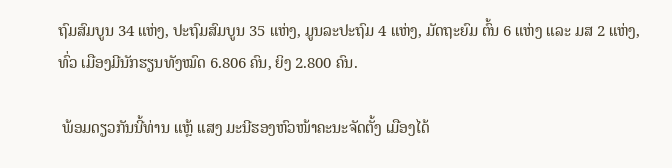ຖົມສົມບູນ 34 ແຫ່ງ, ປະຖົມສົມບູນ 35 ແຫ່ງ, ມູນລະປະຖົມ 4 ແຫ່ງ, ມັດຖະຍົມ ຕົ້ນ 6 ແຫ່ງ ແລະ ມສ 2 ແຫ່ງ, ທົ່ວ ເມືອງມີນັກຮຽນທັງໝົດ 6.806 ຄົນ, ຍິງ 2.800 ຄົນ.

 ພ້ອມດຽວກັນນີ້ທ່ານ ແຫຼ້ ແສງ ມະນີຮອງຫົວໜ້າຄະນະຈັດຕັ້ງ ເມືອງໄດ້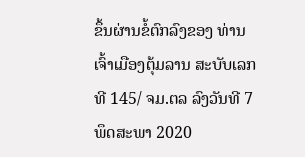ຂຶ້ນຜ່ານຂໍ້ຕົກລົງຂອງ ທ່ານເຈົ້າເມືອງຕຸ້ມລານ ສະບັບເລກທີ 145/ ຈມ.ຕລ ລົງວັນທີ 7 ພຶດສະພາ 2020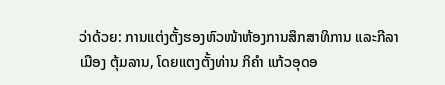ວ່າດ້ວຍ: ການແຕ່ງຕັ້ງຮອງຫົວໜ້າຫ້ອງການສຶກສາທິການ ແລະກີລາເມືອງ ຕຸ້ມລານ, ໂດຍແຕງຕັ້ງທ່ານ ກິຄຳ ແກ້ວອຸດອ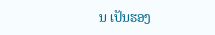ນ ເປັນຮອງ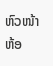ຫົວໜ້າຫ້ອ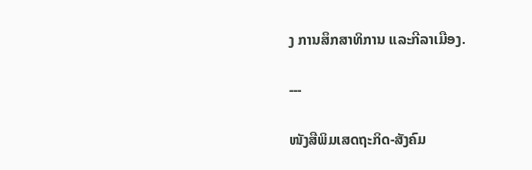ງ ການສຶກສາທິການ ແລະກີລາເມືອງ.

---

ໜັງສືພິມເສດຖະກິດ-ສັງຄົມ